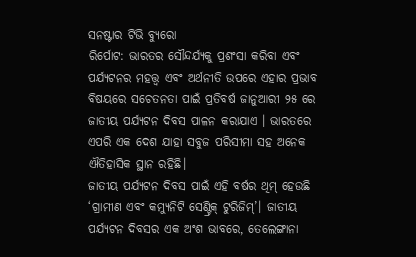ସନଷ୍ଟାର ଟିଭି ବ୍ୟୁରୋ
ରିର୍ପୋଟ: ଭାରତର ସୌନ୍ଦର୍ଯ୍ୟକୁ ପ୍ରଶଂସା କରିବା ଏବଂ ପର୍ଯ୍ୟଟନର ମହତ୍ତ୍ୱ ଏବଂ ଅର୍ଥନୀତି ଉପରେ ଏହାର ପ୍ରଭାବ ବିଷୟରେ ସଚେତନତା ପାଇଁ ପ୍ରତିବର୍ଷ ଜାନୁଆରୀ ୨୫ ରେ ଜାତୀୟ ପର୍ଯ୍ୟଟନ ଦିବସ ପାଳନ କରାଯାଏ । ଭାରତରେ ଏପରି ଏକ ଦେଶ ଯାହା ସବୁଜ ପରିସୀମା ସହ ଅନେକ ଐତିହାସିକ ସ୍ଥାନ ରହିଛି।
ଜାତୀୟ ପର୍ଯ୍ୟଟନ ଦିବସ ପାଇଁ ଏହି ବର୍ଷର ଥିମ୍ ହେଉଛି ‘ଗ୍ରାମୀଣ ଏବଂ କମ୍ୟୁନିଟି ସେଣ୍ଟ୍ରିକ୍ ଟୁରିଜିମ୍’। ଜାତୀୟ ପର୍ଯ୍ୟଟନ ଦିବସର ଏକ ଅଂଶ ଭାବରେ, ତେଲେଙ୍ଗାନା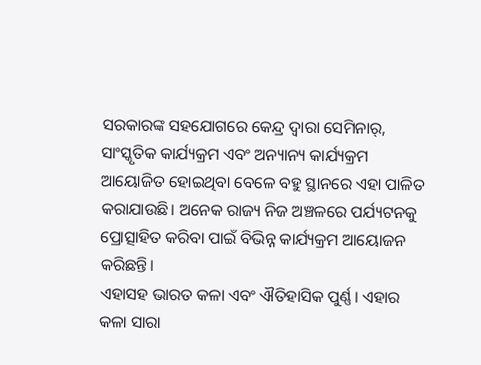ସରକାରଙ୍କ ସହଯୋଗରେ କେନ୍ଦ୍ର ଦ୍ୱାରା ସେମିନାର୍, ସାଂସ୍କୃତିକ କାର୍ଯ୍ୟକ୍ରମ ଏବଂ ଅନ୍ୟାନ୍ୟ କାର୍ଯ୍ୟକ୍ରମ ଆୟୋଜିତ ହୋଇଥିବା ବେଳେ ବହୁ ସ୍ଥାନରେ ଏହା ପାଳିତ କରାଯାଉଛି। ଅନେକ ରାଜ୍ୟ ନିଜ ଅଞ୍ଚଳରେ ପର୍ଯ୍ୟଟନକୁ ପ୍ରୋତ୍ସାହିତ କରିବା ପାଇଁ ବିଭିନ୍ନ କାର୍ଯ୍ୟକ୍ରମ ଆୟୋଜନ କରିଛନ୍ତି।
ଏହାସହ ଭାରତ କଳା ଏବଂ ଐତିହାସିକ ପୁର୍ଣ୍ଣ। ଏହାର କଳା ସାରା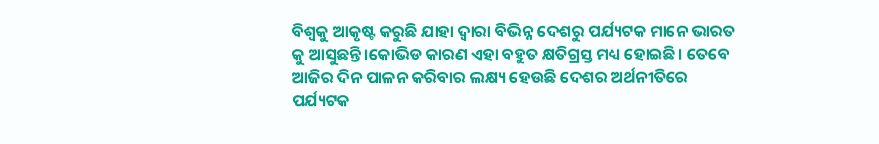ବିଶ୍ବକୁ ଆକୃଷ୍ଟ କରୁଛି ଯାହା ଦ୍ବାରା ବିଭିନ୍ନ ଦେଶରୁ ପର୍ଯ୍ୟଟକ ମାନେ ଭାରତ କୁ ଆସୁଛନ୍ତି।କୋଭିଡ କାରଣ ଏହା ବହୁତ କ୍ଷତିଗ୍ରସ୍ତ ମଧ୍ୟ ହୋଇଛି। ତେବେ ଆଜିର ଦିନ ପାଳନ କରିବାର ଲକ୍ଷ୍ୟ ହେଉଛି ଦେଶର ଅର୍ଥନୀତିରେ ପର୍ଯ୍ୟଟକ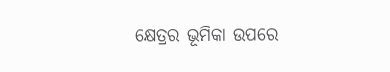କ୍ଷେତ୍ରର ଭୂମିକା ଉପରେ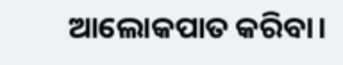ଆଲୋକପାତ କରିବା।